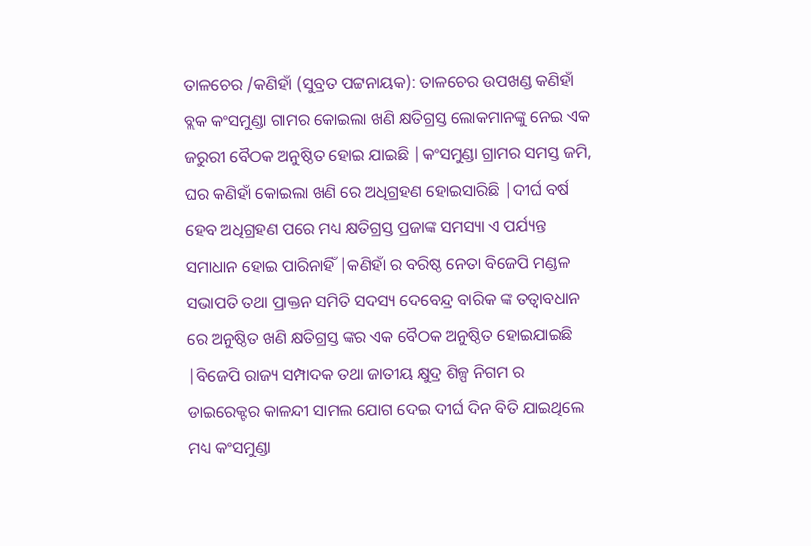ତାଳଚେର /କଣିହାଁ (ସୁବ୍ରତ ପଟ୍ଟନାୟକ): ତାଳଚେର ଉପଖଣ୍ଡ କଣିହାଁ ବ୍ଲକ କଂସମୁଣ୍ଡା ଗାମର କୋଇଲା ଖଣି କ୍ଷତିଗ୍ରସ୍ତ ଲୋକମାନଙ୍କୁ ନେଇ ଏକ ଜରୁରୀ ବୈଠକ ଅନୁଷ୍ଠିତ ହୋଇ ଯାଇଛି |କଂସମୁଣ୍ଡା ଗ୍ରାମର ସମସ୍ତ ଜମି, ଘର କଣିହାଁ କୋଇଲା ଖଣି ରେ ଅଧିଗ୍ରହଣ ହୋଇସାରିଛି |ଦୀର୍ଘ ବର୍ଷ ହେବ ଅଧିଗ୍ରହଣ ପରେ ମଧ୍ୟ କ୍ଷତିଗ୍ରସ୍ତ ପ୍ରଜାଙ୍କ ସମସ୍ୟା ଏ ପର୍ଯ୍ୟନ୍ତ ସମାଧାନ ହୋଇ ପାରିନାହିଁ |କଣିହାଁ ର ବରିଷ୍ଠ ନେତା ବିଜେପି ମଣ୍ଡଳ ସଭାପତି ତଥା ପ୍ରାକ୍ତନ ସମିତି ସଦସ୍ୟ ଦେବେନ୍ଦ୍ର ବାରିକ ଙ୍କ ତତ୍ୱାବଧାନ ରେ ଅନୁଷ୍ଠିତ ଖଣି କ୍ଷତିଗ୍ରସ୍ତ ଙ୍କର ଏକ ବୈଠକ ଅନୁଷ୍ଠିତ ହୋଇଯାଇଛି |ବିଜେପି ରାଜ୍ୟ ସମ୍ପାଦକ ତଥା ଜାତୀୟ କ୍ଷୁଦ୍ର ଶିଳ୍ପ ନିଗମ ର ଡାଇରେକ୍ଟର କାଳନ୍ଦୀ ସାମଲ ଯୋଗ ଦେଇ ଦୀର୍ଘ ଦିନ ବିତି ଯାଇଥିଲେ ମଧ୍ୟ କଂସମୁଣ୍ଡା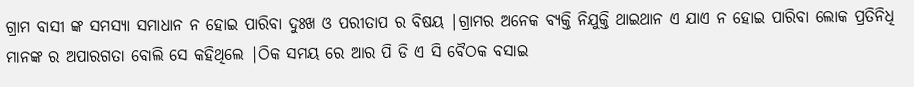ଗ୍ରାମ ବାସୀ ଙ୍କ ସମସ୍ୟା ସମାଧାନ ନ ହୋଇ ପାରିବା ଦୁଃଖ ଓ ପରୀତାପ ର ବିଷୟ |ଗ୍ରାମର ଅନେକ ବ୍ୟକ୍ତି ନିଯୁକ୍ତି ଥାଇଥାନ ଏ ଯାଏ ନ ହୋଇ ପାରିବା ଲୋକ ପ୍ରତିନିଧି ମାନଙ୍କ ର ଅପାରଗତା ବୋଲି ସେ କହିଥିଲେ |ଠିକ ସମୟ ରେ ଆର ପି ଡି ଏ ସି ବୈଠକ ବସାଇ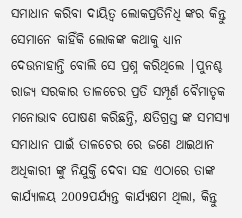ସମାଧାନ କରିବା ଦାୟିତ୍ୱ ଲୋକପ୍ରତିନିଧି ଙ୍କର କିନ୍ତୁ ସେମାନେ କାହିଁକି ଲୋକଙ୍କ କଥାକୁ ଧ୍ୟାନ ଦେଉନାହାନ୍ତି ବୋଲି ସେ ପ୍ରଶ୍ନ କରିଥିଲେ |ପୁନଶ୍ଚ ରାଜ୍ୟ ସରକାର ତାଳଚେର ପ୍ରତି ସମ୍ପୂର୍ଣ ବୈମାତୃକ ମନୋଭାବ ପୋଷଣ କରିଛନ୍ତି, କ୍ଷତିଗ୍ରସ୍ତ ଙ୍କ ସମସ୍ୟା ସମାଧାନ ପାଇଁ ତାଳଚେର ରେ ଜଣେ ଥାଇଥାନ ଅଧିକାରୀ ଙ୍କୁ ନିଯୁକ୍ତି ଦେବା ସହ ଏଠାରେ ତାଙ୍କ କାର୍ଯ୍ୟାଳୟ 2009ପର୍ଯ୍ୟନ୍ତ କାର୍ଯ୍ୟକ୍ଷମ ଥିଲା, କିନ୍ତୁ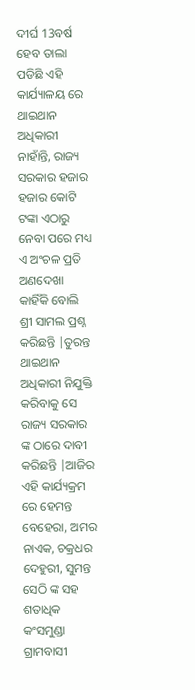ଦୀର୍ଘ 13ବର୍ଷ ହେବ ତାଲା ପଡିଛି ଏହି କାର୍ଯ୍ୟାଳୟ ରେ ଥାଇଥାନ ଅଧିକାରୀ ନାହାଁନ୍ତି, ରାଜ୍ୟ ସରକାର ହଜାର ହଜାର କୋଟି ଟଙ୍କା ଏଠାରୁ ନେବା ପରେ ମଧ୍ୟ ଏ ଅଂଚଳ ପ୍ରତି ଅଣଦେଖା କାହିଁକି ବୋଲି ଶ୍ରୀ ସାମଲ ପ୍ରଶ୍ନ କରିଛନ୍ତି |ତୁରନ୍ତ ଥାଇଥାନ ଅଧିକାରୀ ନିଯୁକ୍ତି କରିବାକୁ ସେ ରାଜ୍ୟ ସରକାର ଙ୍କ ଠାରେ ଦାବୀ କରିଛନ୍ତି |ଆଜିର ଏହି କାର୍ଯ୍ୟକ୍ରମ ରେ ହେମନ୍ତ ବେହେରା, ଅମର ନାଏକ, ଚକ୍ରଧର ଦେହୁରୀ, ସୁମନ୍ତ ସେଠି ଙ୍କ ସହ ଶତାଧିକ କଂସମୁଣ୍ଡା ଗ୍ରାମବାସୀ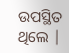ଉପସ୍ଥିତ ଥିଲେ |